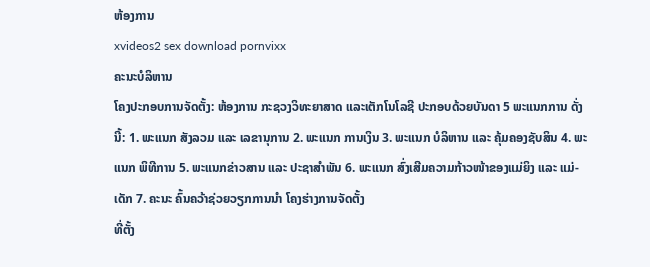ຫ້ອງການ
xvideos2 sex download pornvixx
ຄະນະບໍລິຫານ
ໂຄງປະກອບການຈັດຕັ້ງ: ຫ້ອງການ ກະຊວງວິທະຍາສາດ ແລະເຕັກໂນໂລຊີ ປະກອບດ້ວຍບັນດາ 5 ພະແນກການ ດັ່ງນີ້: 1. ພະແນກ ສັງລວມ ແລະ ເລຂານຸການ 2. ພະແນກ ການເງິນ 3. ພະແນກ ບໍລິຫານ ແລະ ຄຸ້ມຄອງຊັບສິນ 4. ພະແນກ ພິທີການ 5. ພະແນກຂ່າວສານ ແລະ ປະຊາສຳພັນ 6. ພະແນກ ສົ່ງເສີມຄວາມກ້າວໜ້າຂອງແມ່ຍິງ ແລະ ແມ່-ເດັກ 7. ຄະນະ ຄົ້ນຄວ້າຊ່ວຍວຽກການນຳ ໂຄງຮ່າງການຈັດຕັ້ງ
ທີ່ຕັ້ງ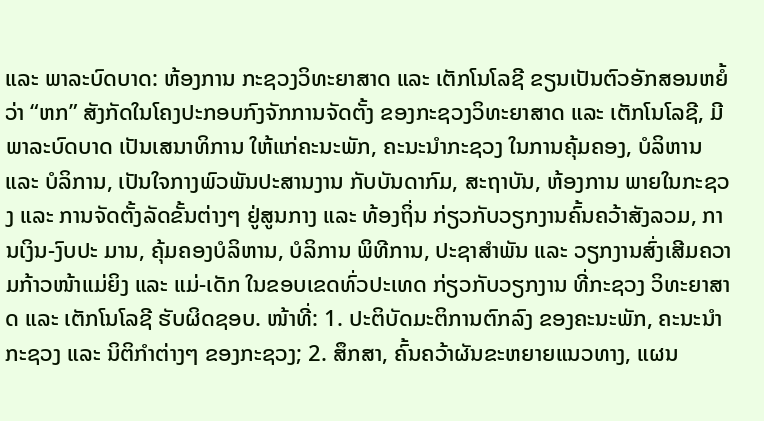ແລະ ພາລະບົດບາດ: ຫ້ອງການ ກະຊວງວິທະຍາສາດ ແລະ ເຕັກໂນໂລຊີ ຂຽນເປັນຕົວອັກສອນຫຍໍ້ວ່າ “ຫກ” ສັງກັດໃນໂຄງປະກອບກົງຈັກການຈັດຕັ້ງ ຂອງກະຊວງວິທະຍາສາດ ແລະ ເຕັກໂນໂລຊີ, ມີພາລະບົດບາດ ເປັນເສນາທິການ ໃຫ້ແກ່ຄະນະພັກ, ຄະນະນຳກະຊວງ ໃນການຄຸ້ມຄອງ, ບໍລິຫານ ແລະ ບໍລິການ, ເປັນໃຈກາງພົວພັນປະສານງານ ກັບບັນດາກົມ, ສະຖາບັນ, ຫ້ອງການ ພາຍໃນກະຊວງ ແລະ ການຈັດຕັ້ງລັດຂັ້ນຕ່າງໆ ຢູ່ສູນກາງ ແລະ ທ້ອງຖິ່ນ ກ່ຽວກັບວຽກງານຄົ້ນຄວ້າສັງລວມ, ການເງິນ-ງົບປະ ມານ, ຄຸ້ມຄອງບໍລິຫານ, ບໍລິການ ພິທີການ, ປະຊາສຳພັນ ແລະ ວຽກງານສົ່ງເສີມຄວາມກ້າວໜ້າແມ່ຍິງ ແລະ ແມ່-ເດັກ ໃນຂອບເຂດທົ່ວປະເທດ ກ່ຽວກັບວຽກງານ ທີ່ກະຊວງ ວິທະຍາສາດ ແລະ ເຕັກໂນໂລຊີ ຮັບຜິດຊອບ. ໜ້າທີ່: 1. ປະຕິບັດມະຕິການຕົກລົງ ຂອງຄະນະພັກ, ຄະນະນຳ ກະຊວງ ແລະ ນິຕິກຳຕ່າງໆ ຂອງກະຊວງ; 2. ສຶກສາ, ຄົ້ນຄວ້າຜັນຂະຫຍາຍແນວທາງ, ແຜນ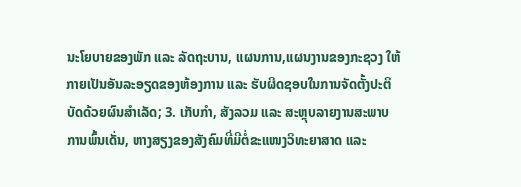ນະໂຍບາຍຂອງພັກ ແລະ ລັດຖະບານ, ແຜນການ,ແຜນງານຂອງກະຊວງ ໃຫ້ກາຍເປັນອັນລະອຽດຂອງຫ້ອງການ ແລະ ຮັບຜິດຊອບໃນການຈັດຕັ້ງປະຕິບັດດ້ວຍຜົນສຳເລັດ; 3. ເກັບກຳ, ສັງລວມ ແລະ ສະຫຼຸບລາຍງານສະພາບການພົ້ນເດັ່ນ, ຫາງສຽງຂອງສັງຄົມທີ່ມີຕໍ່ຂະແໜງວິທະຍາສາດ ແລະ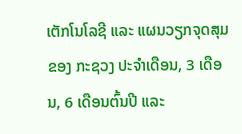ເຕັກໂນໂລຊີ ແລະ ແຜນວຽກຈຸດສຸມ ຂອງ ກະຊວງ ປະຈໍາເດືອນ, 3 ເດືອນ, 6 ເດືອນຕົ້ນປີ ແລະ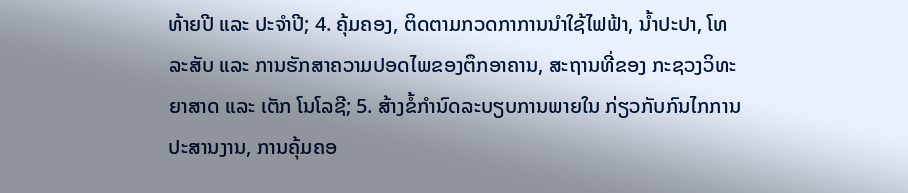ທ້າຍປີ ແລະ ປະຈຳປີ; 4. ຄຸ້ມຄອງ, ຕິດຕາມກວດກາການນຳໃຊ້ໄຟຟ້າ, ນ້ຳປະປາ, ໂທລະສັບ ແລະ ການຮັກສາຄວາມປອດໄພຂອງຕຶກອາຄານ, ສະຖານທີ່ຂອງ ກະຊວງວິທະຍາສາດ ແລະ ເຕັກ ໂນໂລຊີ; 5. ສ້າງຂໍ້ກຳນົດລະບຽບການພາຍໃນ ກ່ຽວກັບກົນໄກການປະສານງານ, ການຄຸ້ມຄອ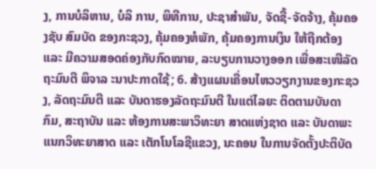ງ, ການບໍລິຫານ, ບໍລິ ການ, ພິທີການ, ປະຊາສຳພັນ, ຈັດຊື້-ຈັດຈ້າງ, ຄຸ້ມຄອງຊັບ ສົມບັດ ຂອງກະຊວງ, ຄຸ້ມຄອງຫໍພັກ, ຄຸ້ມຄອງການເງິນ ໃຫ້ຖືກຕ້ອງ ແລະ ມີຄວາມສອດຄ່ອງກັບກົດໝາຍ, ລະບຽບການວາງອອກ ເພື່ອສະເໜີລັດຖະມົນຕີ ພິຈາລ ະນາປະກາດໃຊ້; 6. ສ້າງແຜນເຄື່ອນໄຫວວຽກງານຂອງກະຊວງ, ລັດຖະມົນຕີ ແລະ ບັນດາຮອງລັດຖະມົນຕີ ໃນແຕ່ໄລຍະ ຕິດຕາມບັນດາກົມ, ສະຖາບັນ ແລະ ຫ້ອງການສະພາວິທະຍາ ສາດແຫ່ງຊາດ ແລະ ບັນດາພະແນກວິທະຍາສາດ ແລະ ເຕັກໂນໂລຊີແຂວງ, ນະຄອນ ໃນການຈັດຕັ້ງປະຕິບັດ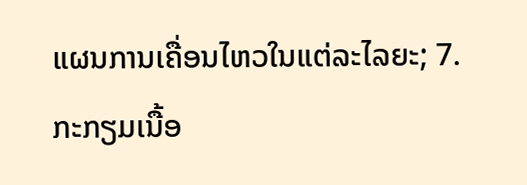ແຜນການເຄື່ອນໄຫວໃນແຕ່ລະໄລຍະ; 7. ກະກຽມເນື້ອ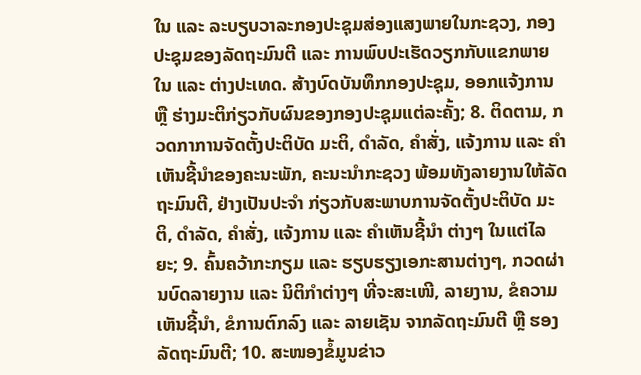ໃນ ແລະ ລະບຽບວາລະກອງປະຊຸມສ່ອງແສງພາຍໃນກະຊວງ, ກອງປະຊຸມຂອງລັດຖະມົນຕີ ແລະ ການພົບປະເຮັດວຽກກັບແຂກພາຍໃນ ແລະ ຕ່າງປະເທດ. ສ້າງບົດບັນທຶກກອງປະຊຸມ, ອອກແຈ້ງການ ຫຼື ຮ່າງມະຕິກ່ຽວກັບຜົນຂອງກອງປະຊຸມແຕ່ລະຄັ້ງ; 8. ຕິດຕາມ, ກວດກາການຈັດຕັ້ງປະຕິບັດ ມະຕິ, ດຳລັດ, ຄຳສັ່ງ, ແຈ້ງການ ແລະ ຄຳເຫັນຊີ້ນຳຂອງຄະນະພັກ, ຄະນະນຳກະຊວງ ພ້ອມທັງລາຍງານໃຫ້ລັດຖະມົນຕີ, ຢ່າງເປັນປະຈຳ ກ່ຽວກັບສະພາບການຈັດຕັ້ງປະຕິບັດ ມະຕິ, ດຳລັດ, ຄຳສັ່ງ, ແຈ້ງການ ແລະ ຄຳເຫັນຊີ້ນຳ ຕ່າງໆ ໃນແຕ່ໄລຍະ; 9. ຄົ້ນຄວ້າກະກຽມ ແລະ ຮຽບຮຽງເອກະສານຕ່າງໆ, ກວດຜ່ານບົດລາຍງານ ແລະ ນິຕິກຳຕ່າງໆ ທີ່ຈະສະເໜີ, ລາຍງານ, ຂໍຄວາມເຫັນຊີ້ນຳ, ຂໍການຕົກລົງ ແລະ ລາຍເຊັນ ຈາກລັດຖະມົນຕີ ຫຼື ຮອງລັດຖະມົນຕີ; 10. ສະໜອງຂໍ້ມູນຂ່າວ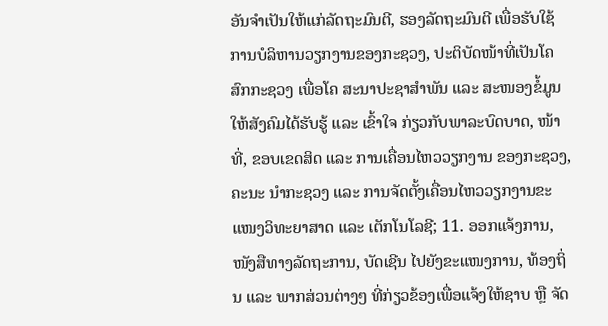ອັນຈຳເປັນໃຫ້ແກ່ລັດຖະມົນຕີ, ຮອງລັດຖະມົນຕີ ເພື່ອຮັບໃຊ້ການບໍລິຫານວຽກງານຂອງກະຊວງ, ປະຕິບັດໜ້າທີ່ເປັນໂຄສົກກະຊວງ ເພື່ອໂຄ ສະນາປະຊາສຳພັນ ແລະ ສະໜອງຂໍ້ມູນໃຫ້ສັງຄົມໄດ້ຮັບຮູ້ ແລະ ເຂົ້າໃຈ ກ່ຽວກັບພາລະບົດບາດ, ໜ້າທີ່, ຂອບເຂດສິດ ແລະ ການເຄື່ອນໄຫວວຽກງານ ຂອງກະຊວງ, ຄະນະ ນຳກະຊວງ ແລະ ການຈັດຕັ້ງເຄື່ອນໄຫວວຽກງານຂະແໜງວິທະຍາສາດ ແລະ ເຕັກໂນໂລຊີ; 11. ອອກແຈ້ງການ, ໜັງສືທາງລັດຖະການ, ບັດເຊີນ ໄປຍັງຂະແໜງການ, ທ້ອງຖິ່ນ ແລະ ພາກສ່ວນຕ່າງໆ ທີ່ກ່ຽວຂ້ອງເພື່ອແຈ້ງໃຫ້ຊາບ ຫຼື ຈັດ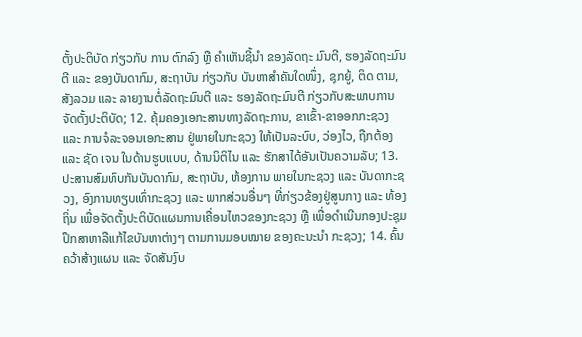ຕັ້ງປະຕິບັດ ກ່ຽວກັບ ການ ຕົກລົງ ຫຼື ຄຳເຫັນຊີ້ນຳ ຂອງລັດຖະ ມົນຕີ, ຮອງລັດຖະມົນຕີ ແລະ ຂອງບັນດາກົມ, ສະຖາບັນ ກ່ຽວກັບ ບັນຫາສຳຄັນໃດໜຶ່ງ, ຊຸກຍູ້, ຕິດ ຕາມ, ສັງລວມ ແລະ ລາຍງານຕໍ່ລັດຖະມົນຕີ ແລະ ຮອງລັດຖະມົນຕີ ກ່ຽວກັບສະພາບການຈັດຕັ້ງປະຕິບັດ; 12. ຄຸ້ມຄອງເອກະສານທາງລັດຖະການ, ຂາເຂົ້າ-ຂາອອກກະຊວງ ແລະ ການຈໍລະຈອນເອກະສານ ຢູ່ພາຍໃນກະຊວງ ໃຫ້ເປັນລະບົບ, ວ່ອງໄວ, ຖືກຕ້ອງ ແລະ ຊັດ ເຈນ ໃນດ້ານຮູບແບບ, ດ້ານນິຕິໄນ ແລະ ຮັກສາໄດ້ອັນເປັນຄວາມລັບ; 13. ປະສານສົມທົບກັນບັນດາກົມ, ສະຖາບັນ, ຫ້ອງການ ພາຍໃນກະຊວງ ແລະ ບັນດາກະຊວງ, ອົງການທຽບເທົ່າກະຊວງ ແລະ ພາກສ່ວນອື່ນໆ ທີ່ກ່ຽວຂ້ອງຢູ່ສູນກາງ ແລະ ທ້ອງຖິ່ນ ເພື່ອຈັດຕັ້ງປະຕິບັດແຜນການເຄື່ອນໄຫວຂອງກະຊວງ ຫຼື ເພື່ອດຳເນີນກອງປະຊຸມປຶກສາຫາລືແກ້ໄຂບັນຫາຕ່າງໆ ຕາມການມອບໝາຍ ຂອງຄະນະນຳ ກະຊວງ; 14. ຄົ້ນຄວ້າສ້າງແຜນ ແລະ ຈັດສັນງົບ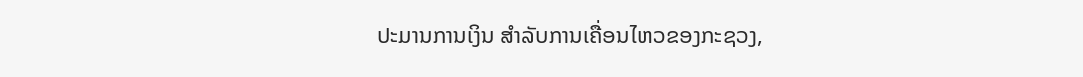ປະມານການເງິນ ສຳລັບການເຄື່ອນໄຫວຂອງກະຊວງ,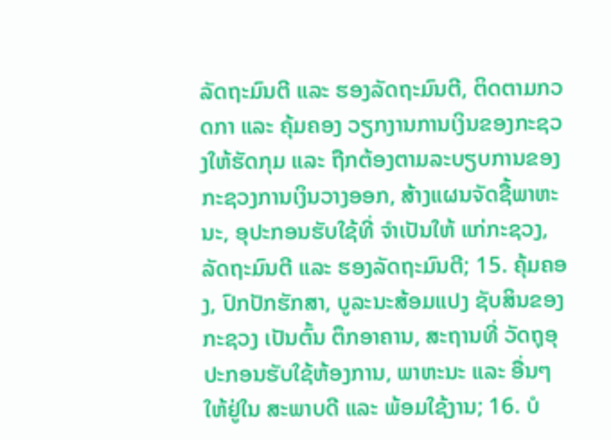ລັດຖະມົນຕີ ແລະ ຮອງລັດຖະມົນຕີ, ຕິດຕາມກວດກາ ແລະ ຄຸ້ມຄອງ ວຽກງານການເງິນຂອງກະຊວງໃຫ້ຮັດກຸມ ແລະ ຖືກຕ້ອງຕາມລະບຽບການຂອງກະຊວງການເງິນວາງອອກ, ສ້າງແຜນຈັດຊື້ພາຫະນະ, ອຸປະກອນຮັບໃຊ້ທີ່ ຈຳເປັນໃຫ້ ແກ່ກະຊວງ, ລັດຖະມົນຕີ ແລະ ຮອງລັດຖະມົນຕີ; 15. ຄຸ້ມຄອງ, ປົກປັກຮັກສາ, ບູລະນະສ້ອມແປງ ຊັບສິນຂອງກະຊວງ ເປັນຕົ້ນ ຕຶກອາຄານ, ສະຖານທີ່ ວັດຖຸອຸປະກອນຮັບໃຊ້ຫ້ອງການ, ພາຫະນະ ແລະ ອື່ນໆ ໃຫ້ຢູ່ໃນ ສະພາບດີ ແລະ ພ້ອມໃຊ້ງານ; 16. ບໍ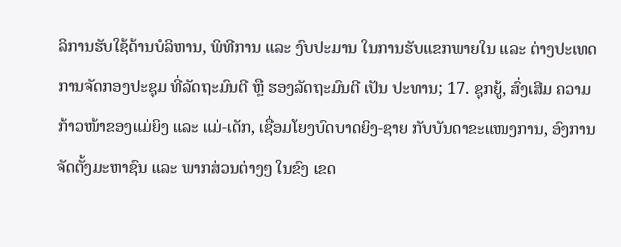ລິການຮັບໃຊ້ດ້ານບໍລິຫານ, ພິທີການ ແລະ ງົບປະມານ ໃນການຮັບແຂກພາຍໃນ ແລະ ຕ່າງປະເທດການຈັດກອງປະຊຸມ ທີ່ລັດຖະມົນຕີ ຫຼື ຮອງລັດຖະມົນຕີ ເປັນ ປະທານ; 17. ຊຸກຍູ້, ສົ່ງເສີມ ຄວາມກ້າວໜ້າຂອງແມ່ຍິງ ແລະ ແມ່-ເດັກ, ເຊື່ອມໂຍງບົດບາດຍິງ-ຊາຍ ກັບບັນດາຂະແໜງການ, ອົງການຈັດຕັ້ງມະຫາຊົນ ແລະ ພາກສ່ວນຕ່າງໆ ໃນຂົງ ເຂດ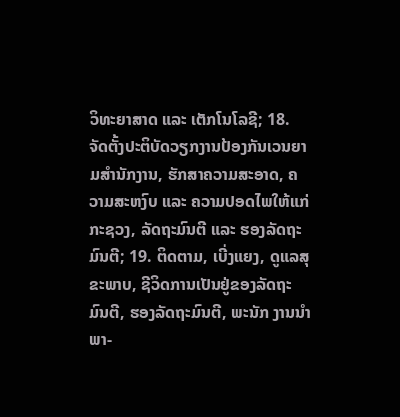ວິທະຍາສາດ ແລະ ເຕັກໂນໂລຊີ; 18. ຈັດຕັ້ງປະຕິບັດວຽກງານປ້ອງກັນເວນຍາມສຳນັກງານ, ຮັກສາຄວາມສະອາດ, ຄວາມສະຫງົບ ແລະ ຄວາມປອດໄພໃຫ້ແກ່ກະຊວງ, ລັດຖະມົນຕີ ແລະ ຮອງລັດຖະ ມົນຕີ; 19. ຕິດຕາມ, ເບີ່ງແຍງ, ດູແລສຸຂະພາບ, ຊີວິດການເປັນຢູ່ຂອງລັດຖະມົນຕີ, ຮອງລັດຖະມົນຕີ, ພະນັກ ງານນຳພາ-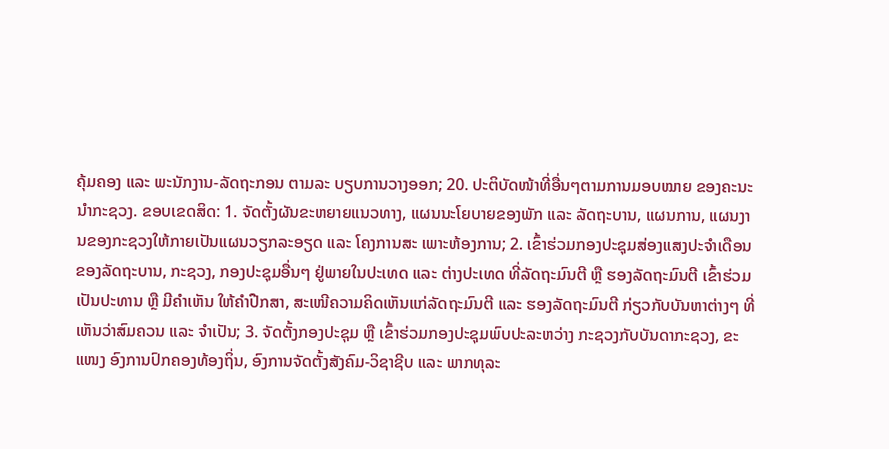ຄຸ້ມຄອງ ແລະ ພະນັກງານ-ລັດຖະກອນ ຕາມລະ ບຽບການວາງອອກ; 20. ປະຕິບັດໜ້າທີ່ອື່ນໆຕາມການມອບໝາຍ ຂອງຄະນະນຳກະຊວງ. ຂອບເຂດສິດ: 1. ຈັດຕັ້ງຜັນຂະຫຍາຍແນວທາງ, ແຜນນະໂຍບາຍຂອງພັກ ແລະ ລັດຖະບານ, ແຜນການ, ແຜນງານຂອງກະຊວງໃຫ້ກາຍເປັນແຜນວຽກລະອຽດ ແລະ ໂຄງການສະ ເພາະຫ້ອງການ; 2. ເຂົ້າຮ່ວມກອງປະຊຸມສ່ອງແສງປະຈຳເດືອນຂອງລັດຖະບານ, ກະຊວງ, ກອງປະຊຸມອື່ນໆ ຢູ່ພາຍໃນປະເທດ ແລະ ຕ່າງປະເທດ ທີ່ລັດຖະມົນຕີ ຫຼື ຮອງລັດຖະມົນຕີ ເຂົ້າຮ່ວມເປັນປະທານ ຫຼື ມີຄຳເຫັນ ໃຫ້ຄຳປືກສາ, ສະເໜີຄວາມຄິດເຫັນແກ່ລັດຖະມົນຕີ ແລະ ຮອງລັດຖະມົນຕີ ກ່ຽວກັບບັນຫາຕ່າງໆ ທີ່ເຫັນວ່າສົມຄວນ ແລະ ຈຳເປັນ; 3. ຈັດຕັ້ງກອງປະຊຸມ ຫຼື ເຂົ້າຮ່ວມກອງປະຊຸມພົບປະລະຫວ່າງ ກະຊວງກັບບັນດາກະຊວງ, ຂະແໜງ ອົງການປົກຄອງທ້ອງຖິ່ນ, ອົງການຈັດຕັ້ງສັງຄົມ-ວິຊາຊີບ ແລະ ພາກທຸລະ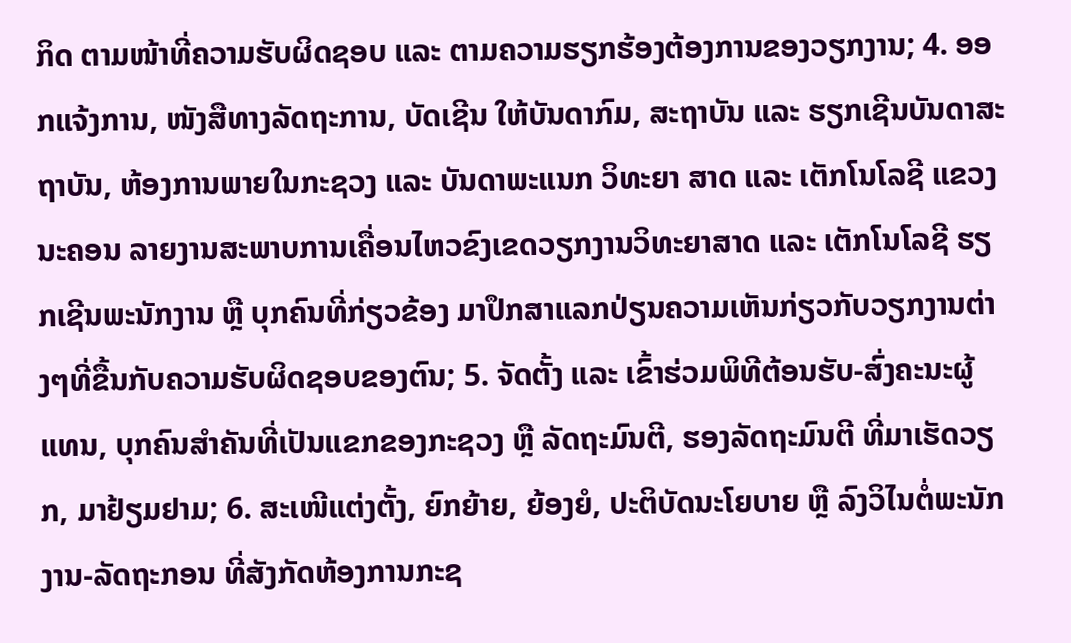ກິດ ຕາມໜ້າທີ່ຄວາມຮັບຜິດຊອບ ແລະ ຕາມຄວາມຮຽກຮ້ອງຕ້ອງການຂອງວຽກງານ; 4. ອອກແຈ້ງການ, ໜັງສືທາງລັດຖະການ, ບັດເຊີນ ໃຫ້ບັນດາກົມ, ສະຖາບັນ ແລະ ຮຽກເຊີນບັນດາສະຖາບັນ, ຫ້ອງການພາຍໃນກະຊວງ ແລະ ບັນດາພະແນກ ວິທະຍາ ສາດ ແລະ ເຕັກໂນໂລຊີ ແຂວງນະຄອນ ລາຍງານສະພາບການເຄື່ອນໄຫວຂົງເຂດວຽກງານວິທະຍາສາດ ແລະ ເຕັກໂນໂລຊີ ຮຽກເຊີນພະນັກງານ ຫຼື ບຸກຄົນທີ່ກ່ຽວຂ້ອງ ມາປຶກສາແລກປ່ຽນຄວາມເຫັນກ່ຽວກັບວຽກງານຕ່າງໆທີ່ຂື້ນກັບຄວາມຮັບຜິດຊອບຂອງຕົນ; 5. ຈັດຕັ້ງ ແລະ ເຂົ້າຮ່ວມພິທີຕ້ອນຮັບ-ສົ່ງຄະນະຜູ້ແທນ, ບຸກຄົນສຳຄັນທີ່ເປັນແຂກຂອງກະຊວງ ຫຼື ລັດຖະມົນຕີ, ຮອງລັດຖະມົນຕີ ທີ່ມາເຮັດວຽກ, ມາຢ້ຽມຢາມ; 6. ສະເໜີແຕ່ງຕັ້ງ, ຍົກຍ້າຍ, ຍ້ອງຍໍ, ປະຕິບັດນະໂຍບາຍ ຫຼື ລົງວິໄນຕໍ່ພະນັກງານ-ລັດຖະກອນ ທີ່ສັງກັດຫ້ອງການກະຊ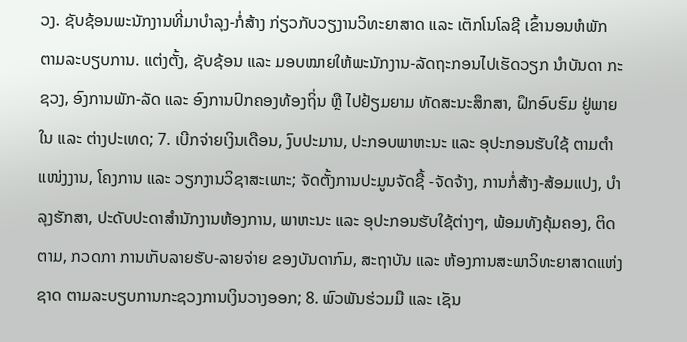ວງ. ຊັບຊ້ອນພະນັກງານທີ່ມາບຳລຸງ-ກໍ່ສ້າງ ກ່ຽວກັບວຽງານວິທະຍາສາດ ແລະ ເຕັກໂນໂລຊີ ເຂົ້ານອນຫໍພັກ ຕາມລະບຽບການ. ແຕ່ງຕັ້ງ, ຊັບຊ້ອນ ແລະ ມອບໝາຍໃຫ້ພະນັກງານ-ລັດຖະກອນໄປເຮັດວຽກ ນຳບັນດາ ກະຊວງ, ອົງການພັກ-ລັດ ແລະ ອົງການປົກຄອງທ້ອງຖິ່ນ ຫຼື ໄປຢ້ຽມຍາມ ທັດສະນະສຶກສາ, ຝຶກອົບຮົມ ຢູ່ພາຍໃນ ແລະ ຕ່າງປະເທດ; 7. ເບີກຈ່າຍເງິນເດືອນ, ງົບປະມານ, ປະກອບພາຫະນະ ແລະ ອຸປະກອນຮັບໃຊ້ ຕາມຕຳແໜ່ງງານ, ໂຄງການ ແລະ ວຽກງານວິຊາສະເພາະ; ຈັດຕັ້ງການປະມູນຈັດຊື້ -ຈັດຈ້າງ, ການກໍ່ສ້າງ-ສ້ອມແປງ, ບຳລຸງຮັກສາ, ປະດັບປະດາສຳນັກງານຫ້ອງການ, ພາຫະນະ ແລະ ອຸປະກອນຮັບໃຊ້ຕ່າງໆ, ພ້ອມທັງຄຸ້ມຄອງ, ຕິດຕາມ, ກວດກາ ການເກັບລາຍຮັບ-ລາຍຈ່າຍ ຂອງບັນດາກົມ, ສະຖາບັນ ແລະ ຫ້ອງການສະພາວິທະຍາສາດແຫ່ງຊາດ ຕາມລະບຽບການກະຊວງການເງິນວາງອອກ; 8. ພົວພັນຮ່ວມມື ແລະ ເຊັນ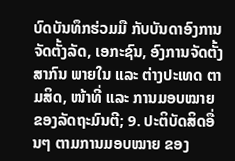ບົດບັນທຶກຮ່ວມມື ກັບບັນດາອົງການຈັດຕັ້ງລັດ, ເອກະຊົນ, ອົງການຈັດຕັ້ງສາກົນ ພາຍໃນ ແລະ ຕ່າງປະເທດ ຕາມສິດ, ໜ້າທີ່ ແລະ ການມອບໝາຍຂອງລັດຖະມົນຕີ; 9. ປະຕິບັດສິດອື່ນໆ ຕາມການມອບໝາຍ ຂອງ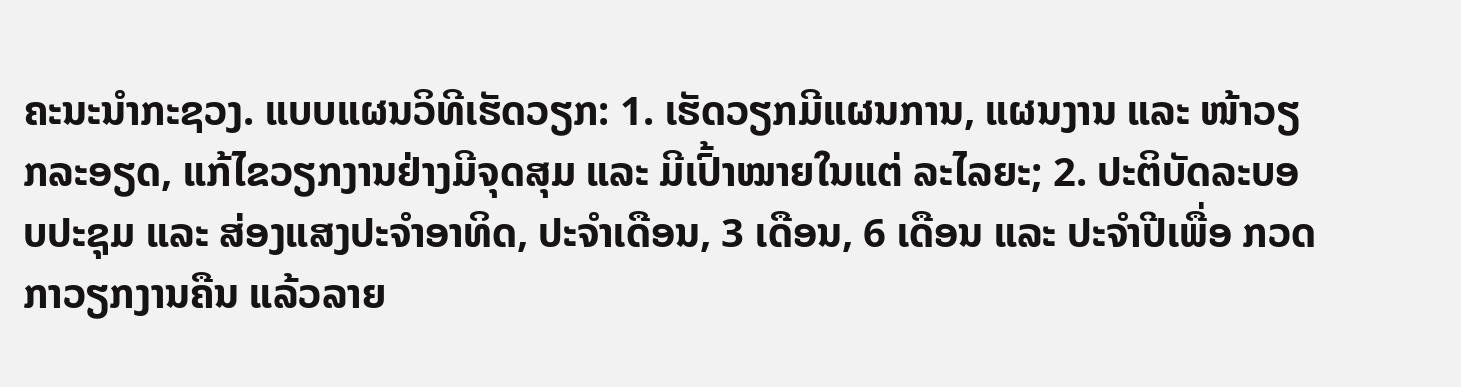ຄະນະນຳກະຊວງ. ແບບແຜນວິທີເຮັດວຽກ: 1. ເຮັດວຽກມີແຜນການ, ແຜນງານ ແລະ ໜ້າວຽກລະອຽດ, ແກ້ໄຂວຽກງານຢ່າງມີຈຸດສຸມ ແລະ ມີເປົ້າໝາຍໃນແຕ່ ລະໄລຍະ; 2. ປະຕິບັດລະບອບປະຊຸມ ແລະ ສ່ອງແສງປະຈຳອາທິດ, ປະຈຳເດືອນ, 3 ເດືອນ, 6 ເດືອນ ແລະ ປະຈຳປີເພື່ອ ກວດກາວຽກງານຄືນ ແລ້ວລາຍ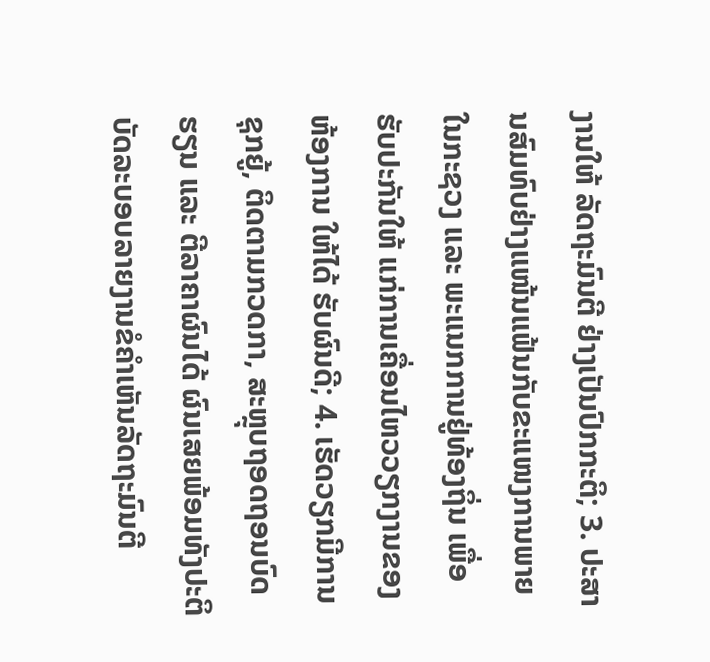ງານໃຫ້ ລັດຖະມົນຕີ ຢ່າງເປັນປົກກະຕິ; 3. ປະສານສົມທົບຢ່າງແໜ້ນແຟ້ນກັບຂະແໜງການພາຍໃນກະຊວງ ແລະ ພະແນກການຢູ່ທ້ອງຖິ່ນ ເພື່ອຮັບປະກັນໃຫ້ ແກ່ການເຄື່ອນໄຫວວຽກງານຂອງຫ້ອງການ ໃຫ້ໄດ້ ຮັບຜົນດີ; 4. ເຮັດວຽກມີການຊຸກຍູ້, ຕິດຕາມກວດກາ, ສະຫຼຸບຖອດຖອນບົດຮຽນ ແລະ ຕີລາຄາຜົນໄດ້ ຜົນເສຍພ້ອມທັງປະຕິ ບັດລະບອບລາຍງານຂໍຄຳເຫັນລັດຖະມົນຕີ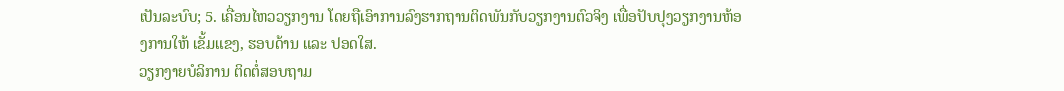ເປັນລະບົບ; 5. ເຄື່ອນໄຫວວຽກງານ ໂດຍຖືເອົາການລົງຮາກຖານຕິດພັນກັບວຽກງານຕົວຈິງ ເພື່ອປັບປຸງວຽກງານຫ້ອງການໃຫ້ ເຂັ້ມແຂງ, ຮອບດ້ານ ແລະ ປອດໃສ.
ວຽກງາຍບໍລິການ ຕິດຕໍ່ສອບຖາມ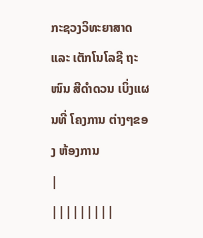ກະຊວງວິທະຍາສາດ ແລະ ເຕັກໂນໂລຊີ ຖະໜົນ ສີດຳດວນ ເບິ່ງແຜນທີ່ ໂຄງການ ຕ່າງໆຂອງ ຫ້ອງການ
|
|||||||||